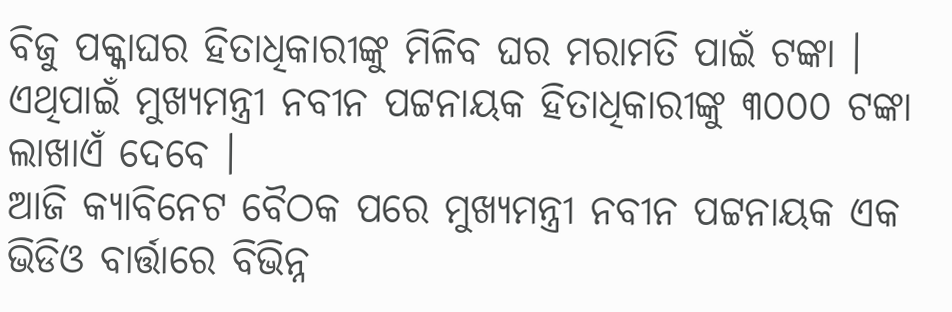ବିଜୁ ପକ୍କାଘର ହିତାଧିକାରୀଙ୍କୁ ମିଳିବ ଘର ମରାମତି ପାଇଁ ଟଙ୍କା । ଏଥିପାଇଁ ମୁଖ୍ୟମନ୍ତ୍ରୀ ନବୀନ ପଟ୍ଟନାୟକ ହିତାଧିକାରୀଙ୍କୁ ୩୦୦୦ ଟଙ୍କା ଲାଖାଏଁ ଦେବେ ।
ଆଜି କ୍ୟାବିନେଟ ବୈଠକ ପରେ ମୁଖ୍ୟମନ୍ତ୍ରୀ ନବୀନ ପଟ୍ଟନାୟକ ଏକ ଭିଡିଓ ବାର୍ତ୍ତାରେ ବିଭିନ୍ନ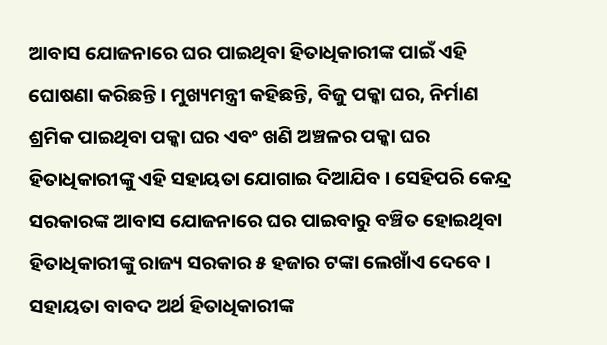ଆବାସ ଯୋଜନାରେ ଘର ପାଇଥିବା ହିତାଧିକାରୀଙ୍କ ପାଇଁ ଏହି ଘୋଷଣା କରିଛନ୍ତି । ମୁଖ୍ୟମନ୍ତ୍ରୀ କହିଛନ୍ତି, ବିଜୁ ପକ୍କା ଘର, ନିର୍ମାଣ ଶ୍ରମିକ ପାଇଥିବା ପକ୍କା ଘର ଏବଂ ଖଣି ଅଞ୍ଚଳର ପକ୍କା ଘର ହିତାଧିକାରୀଙ୍କୁ ଏହି ସହାୟତା ଯୋଗାଇ ଦିଆଯିବ । ସେହିପରି କେନ୍ଦ୍ର ସରକାରଙ୍କ ଆବାସ ଯୋଜନାରେ ଘର ପାଇବାରୁ ବଞ୍ଚିତ ହୋଇଥିବା ହିତାଧିକାରୀଙ୍କୁ ରାଜ୍ୟ ସରକାର ୫ ହଜାର ଟଙ୍କା ଲେଖାଁଏ ଦେବେ । ସହାୟତା ବାବଦ ଅର୍ଥ ହିତାଧିକାରୀଙ୍କ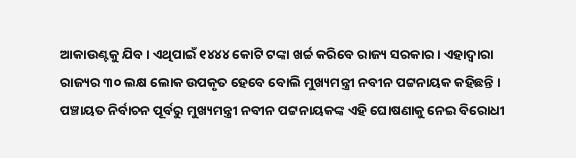ଆକାଉଣ୍ଟକୁ ଯିବ । ଏଥିପାଇଁ ୧୪୪୪ କୋଟି ଟଙ୍କା ଖର୍ଚ୍ଚ କରିବେ ରାଜ୍ୟ ସରକାର । ଏହାଦ୍ବାରା ରାଜ୍ୟର ୩୦ ଲକ୍ଷ ଲୋକ ଉପକୃତ ହେବେ ବୋଲି ମୁଖ୍ୟମନ୍ତ୍ରୀ ନବୀନ ପଟ୍ଟନାୟକ କହିଛନ୍ତି । ପଞ୍ଚାୟତ ନିର୍ବାଚନ ପୂର୍ବରୁ ମୁଖ୍ୟମନ୍ତ୍ରୀ ନବୀନ ପଟ୍ଟନାୟକଙ୍କ ଏହି ଘୋଷଣାକୁ ନେଇ ବିରୋଧୀ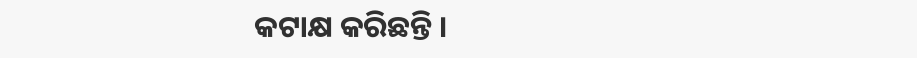କଟାକ୍ଷ କରିଛନ୍ତି ।